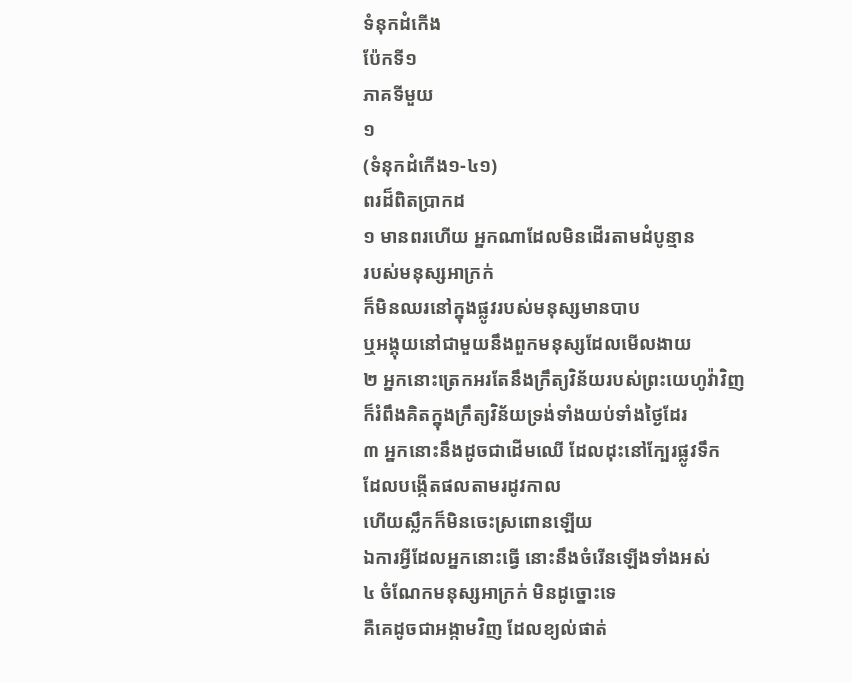ទំនុកដំកើង
ប៉ែកទី១
ភាគទីមួយ
១
(ទំនុកដំកើង១-៤១)
ពរដ៏ពិតប្រាកដ
១ មានពរហើយ អ្នកណាដែលមិនដើរតាមដំបូន្មាន
របស់មនុស្សអាក្រក់
ក៏មិនឈរនៅក្នុងផ្លូវរបស់មនុស្សមានបាប
ឬអង្គុយនៅជាមួយនឹងពួកមនុស្សដែលមើលងាយ
២ អ្នកនោះត្រេកអរតែនឹងក្រឹត្យវិន័យរបស់ព្រះយេហូវ៉ាវិញ
ក៏រំពឹងគិតក្នុងក្រឹត្យវិន័យទ្រង់ទាំងយប់ទាំងថ្ងៃដែរ
៣ អ្នកនោះនឹងដូចជាដើមឈើ ដែលដុះនៅក្បែរផ្លូវទឹក
ដែលបង្កើតផលតាមរដូវកាល
ហើយស្លឹកក៏មិនចេះស្រពោនឡើយ
ឯការអ្វីដែលអ្នកនោះធ្វើ នោះនឹងចំរើនឡើងទាំងអស់
៤ ចំណែកមនុស្សអាក្រក់ មិនដូច្នោះទេ
គឺគេដូចជាអង្កាមវិញ ដែលខ្យល់ផាត់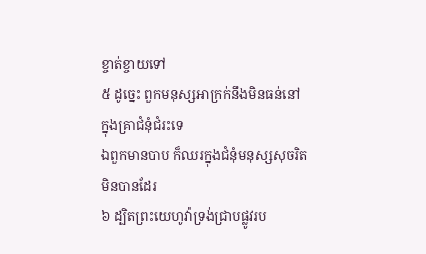ខ្ចាត់ខ្ចាយទៅ
៥ ដូច្នេះ ពួកមនុស្សអាក្រក់នឹងមិនធន់នៅក្នុងគ្រាជំនុំជំរះទេ
ឯពួកមានបាប ក៏ឈរក្នុងជំនុំមនុស្សសុចរិតមិនបានដែរ
៦ ដ្បិតព្រះយេហូវ៉ាទ្រង់ជ្រាបផ្លូវរប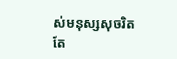ស់មនុស្សសុចរិត
តែ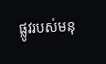ផ្លូវរបស់មនុ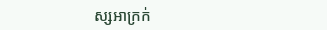ស្សអាក្រក់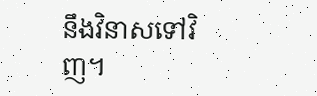នឹងវិនាសទៅវិញ។